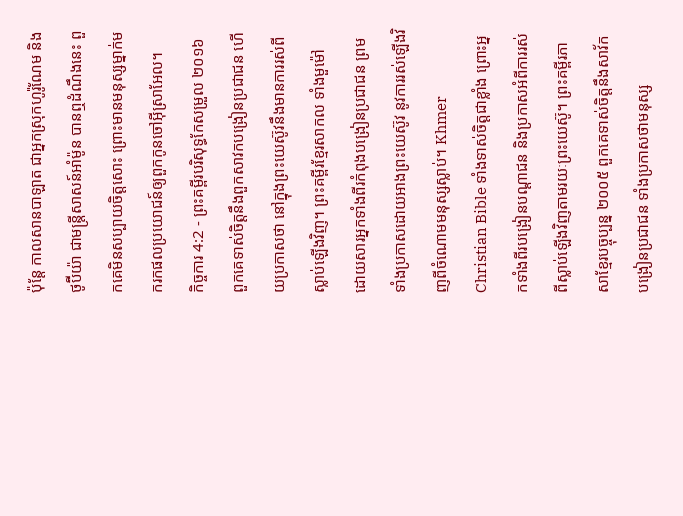ប៉ុន្ដែ កាលសានបាឡាត ជាអ្នកស្រុកហូរ៉ូណែម និងថូប៊ីយ៉ា ជាមន្ត្រីសាសន៍អាំម៉ូន បានឮដំណឹងនេះ ពួកគេមិនសប្បាយចិត្តសោះ ព្រោះមានមនុស្សម្នាក់មករកផលប្រយោជន៍ឲ្យពួកកូនចៅអ៊ីស្រាអែល។
កិច្ចការ 4:2 - ព្រះគម្ពីរបរិសុទ្ធកែសម្រួល ២០១៦ ពួកគេទាស់ចិត្តនឹងពួកសាវកបង្រៀនប្រជាជន ហើយប្រកាសថា នៅក្នុងព្រះយេស៊ូវនឹងមានការរស់ពីស្លាប់ឡើងវិញ។ ព្រះគម្ពីរខ្មែរសាកល ទាំងមួម៉ៅ ដោយសារអ្នកទាំងពីរកំពុងបង្រៀនប្រជាជន ព្រមទាំងប្រកាសដោយអាងព្រះយេស៊ូវ នូវការរស់ឡើងវិញពីចំណោមមនុស្សស្លាប់។ Khmer Christian Bible ទាំងទាស់ចិត្ដជាខ្លាំង ព្រោះអ្នកទាំងពីរបង្រៀនបណ្ដាជន និងប្រកាសអំពីការរស់ពីស្លាប់ឡើងវិញតាមរយៈព្រះយេស៊ូ។ ព្រះគម្ពីរភាសាខ្មែរបច្ចុប្បន្ន ២០០៥ ពួកគេទាស់ចិត្តនឹងសាវ័កបង្រៀនប្រជាជន ទាំងប្រកាសថាមនុស្ស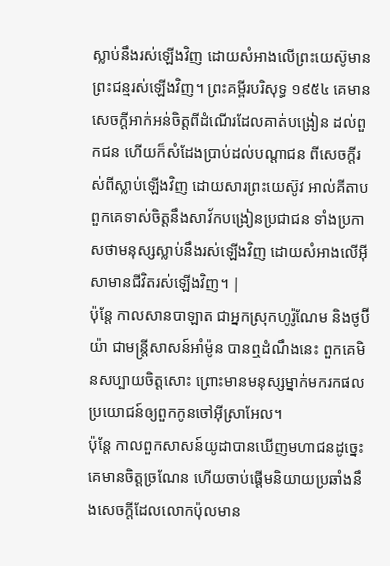ស្លាប់នឹងរស់ឡើងវិញ ដោយសំអាងលើព្រះយេស៊ូមានព្រះជន្មរស់ឡើងវិញ។ ព្រះគម្ពីរបរិសុទ្ធ ១៩៥៤ គេមានសេចក្ដីអាក់អន់ចិត្តពីដំណើរដែលគាត់បង្រៀន ដល់ពួកជន ហើយក៏សំដែងប្រាប់ដល់បណ្តាជន ពីសេចក្ដីរស់ពីស្លាប់ឡើងវិញ ដោយសារព្រះយេស៊ូវ អាល់គីតាប ពួកគេទាស់ចិត្ដនឹងសាវ័កបង្រៀនប្រជាជន ទាំងប្រកាសថាមនុស្សស្លាប់នឹងរស់ឡើងវិញ ដោយសំអាងលើអ៊ីសាមានជីវិតរស់ឡើងវិញ។ |
ប៉ុន្ដែ កាលសានបាឡាត ជាអ្នកស្រុកហូរ៉ូណែម និងថូប៊ីយ៉ា ជាមន្ត្រីសាសន៍អាំម៉ូន បានឮដំណឹងនេះ ពួកគេមិនសប្បាយចិត្តសោះ ព្រោះមានមនុស្សម្នាក់មករកផលប្រយោជន៍ឲ្យពួកកូនចៅអ៊ីស្រាអែល។
ប៉ុន្ដែ កាលពួកសាសន៍យូដាបានឃើញមហាជនដូច្នេះ គេមានចិត្តច្រណែន ហើយចាប់ផ្ដើមនិយាយប្រឆាំងនឹងសេចក្តីដែលលោកប៉ុលមាន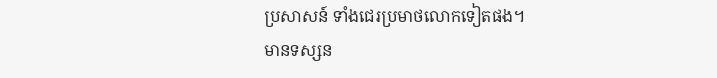ប្រសាសន៍ ទាំងជេរប្រមាថលោកទៀតផង។
មានទស្សន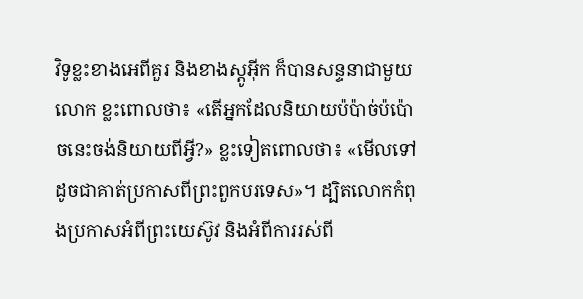វិទូខ្លះខាងអេពីគួរ និងខាងស្តូអ៊ីក ក៏បានសន្ទនាជាមួយលោក ខ្លះពោលថា៖ «តើអ្នកដែលនិយាយប៉ប៉ាច់ប៉ប៉ោចនេះចង់និយាយពីអ្វី?» ខ្លះទៀតពោលថា៖ «មើលទៅដូចជាគាត់ប្រកាសពីព្រះពួកបរទេស»។ ដ្បិតលោកកំពុងប្រកាសអំពីព្រះយេស៊ូវ និងអំពីការរស់ពី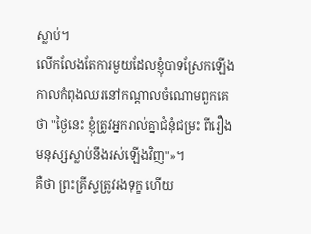ស្លាប់។
លើកលែងតែការមួយដែលខ្ញុំបាទស្រែកឡើងកាលកំពុងឈរនៅកណ្តាលចំណោមពួកគេថា "ថ្ងៃនេះ ខ្ញុំត្រូវអ្នករាល់គ្នាជំនុំជម្រះ ពីរឿងមនុស្សស្លាប់នឹងរស់ឡើងវិញ"»។
គឺថា ព្រះគ្រីស្ទត្រូវរងទុក្ខ ហើយ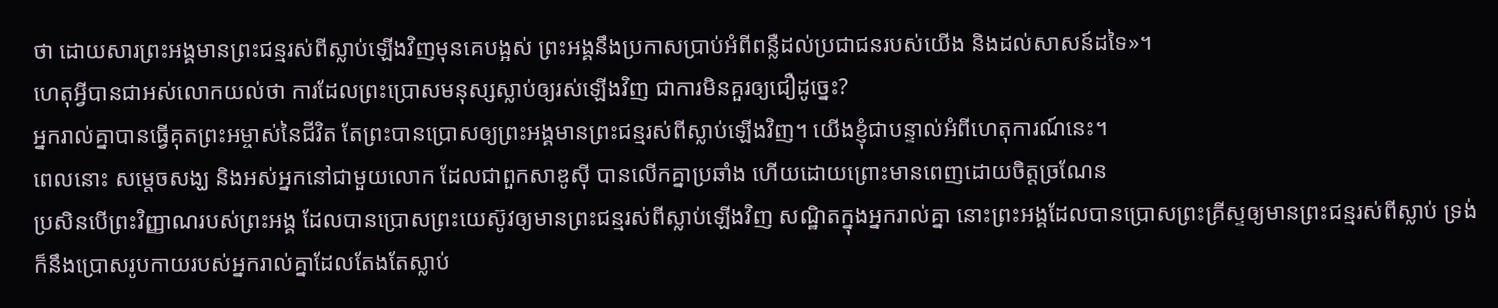ថា ដោយសារព្រះអង្គមានព្រះជន្មរស់ពីស្លាប់ឡើងវិញមុនគេបង្អស់ ព្រះអង្គនឹងប្រកាសប្រាប់អំពីពន្លឺដល់ប្រជាជនរបស់យើង និងដល់សាសន៍ដទៃ»។
ហេតុអ្វីបានជាអស់លោកយល់ថា ការដែលព្រះប្រោសមនុស្សស្លាប់ឲ្យរស់ឡើងវិញ ជាការមិនគួរឲ្យជឿដូច្នេះ?
អ្នករាល់គ្នាបានធ្វើគុតព្រះអម្ចាស់នៃជីវិត តែព្រះបានប្រោសឲ្យព្រះអង្គមានព្រះជន្មរស់ពីស្លាប់ឡើងវិញ។ យើងខ្ញុំជាបន្ទាល់អំពីហេតុការណ៍នេះ។
ពេលនោះ សម្តេចសង្ឃ និងអស់អ្នកនៅជាមួយលោក ដែលជាពួកសាឌូស៊ី បានលើកគ្នាប្រឆាំង ហើយដោយព្រោះមានពេញដោយចិត្តច្រណែន
ប្រសិនបើព្រះវិញ្ញាណរបស់ព្រះអង្គ ដែលបានប្រោសព្រះយេស៊ូវឲ្យមានព្រះជន្មរស់ពីស្លាប់ឡើងវិញ សណ្ឋិតក្នុងអ្នករាល់គ្នា នោះព្រះអង្គដែលបានប្រោសព្រះគ្រីស្ទឲ្យមានព្រះជន្មរស់ពីស្លាប់ ទ្រង់ក៏នឹងប្រោសរូបកាយរបស់អ្នករាល់គ្នាដែលតែងតែស្លាប់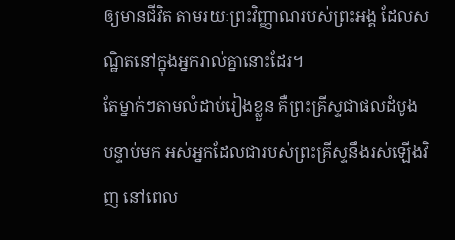ឲ្យមានជីវិត តាមរយៈព្រះវិញ្ញាណរបស់ព្រះអង្គ ដែលសណ្ឋិតនៅក្នុងអ្នករាល់គ្នានោះដែរ។
តែម្នាក់ៗតាមលំដាប់រៀងខ្លួន គឺព្រះគ្រីស្ទជាផលដំបូង បន្ទាប់មក អស់អ្នកដែលជារបស់ព្រះគ្រីស្ទនឹងរស់ឡើងវិញ នៅពេល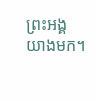ព្រះអង្គយាងមក។